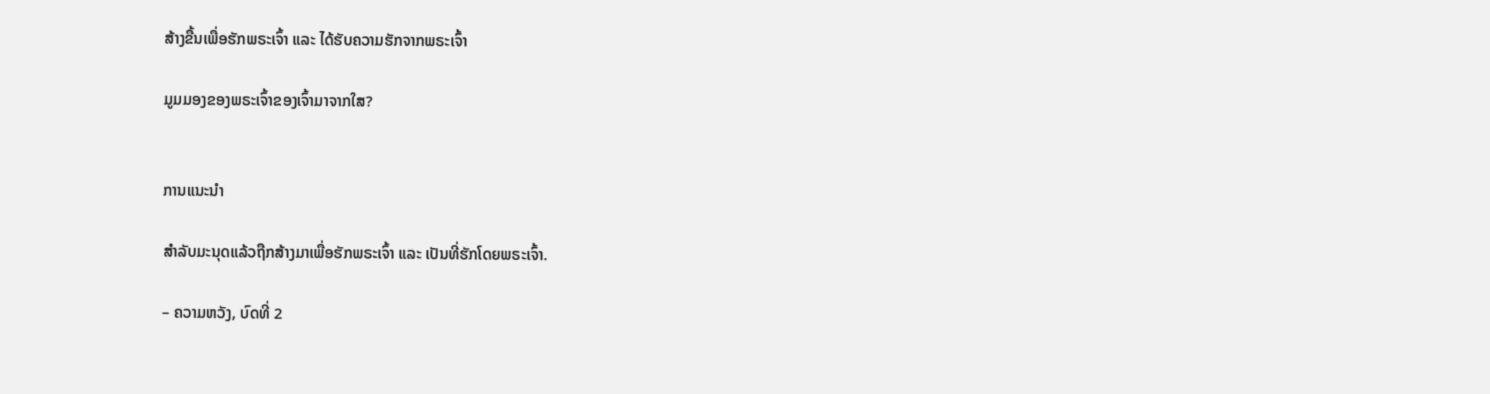ສ້າງຂື້ນເພື່ອຮັກພຣະເຈົ້າ ແລະ ໄດ້ຮັບຄວາມຮັກຈາກພຣະເຈົ້າ

ມູມມອງຂອງພຣະເຈົ້າຂອງເຈົ້າມາຈາກໃສ?


ການແນະນໍາ

ສຳລັບມະນຸດແລ້ວຖືກສ້າງມາເພື່ອຮັກພຣະເຈົ້າ ແລະ ເປັນທີ່ຮັກໂດຍພຣະເຈົ້າ.

– ຄວາມຫວັງ, ບົດທີ່ 2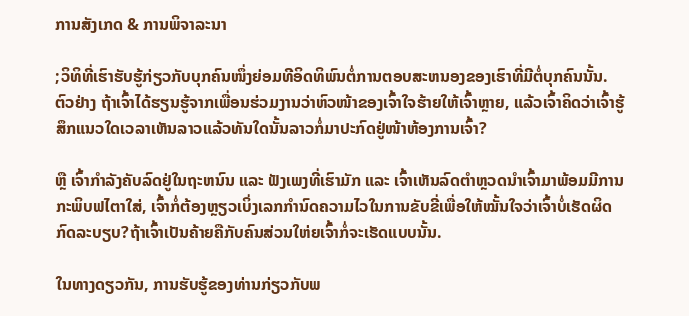ການສັງເກດ & ການພິຈາລະນາ

;ວິທິທີ່ເຮົາຮັບຮູ້ກ່ຽວກັບບຸກຄົນໜຶ່ງຍ່ອມທີອິດທິພົນຕໍ່ການຕອບສະຫນອງຂອງເຮົາທີ່ມີຕໍ່ບຸກຄົນນັ້ນ. ຕົວຢ່າງ ຖ້າເຈົ້າໄດ້ຮຽນຮູ້ຈາກເພື່ອນຮ່ວມງານວ່າຫົວໜ້າຂອງເຈົ້າໃຈຮ້າຍໃຫ້ເຈົ້າຫຼາຍ, ແລ້ວເຈົ້າຄິດວ່າເຈົ້າຮູ້ສຶກແນວໃດເວລາເຫັນລາວແລ້ວທັນໃດນັ້ນລາວກໍ່ມາປະກົດຢູ່ໜ້າຫ້ອງການເຈົ້າ?

ຫຼື ເຈົ້າກຳລັງຄັບລົດຢູ່ໃນຖະຫນົນ ແລະ ຟັງເພງທີ່ເຮົາມັກ ແລະ ເຈົ້າເຫັນລົດຕຳຫຼວດນຳເຈົ້າມາພ້ອມມີການກະພິບຟໄຕາໃສ່, ເຈົ້າກໍ່ຕ້ອງຫຼຽວເບິ່ງເລກກຳນົດຄວາມໄວໃນການຂັບຂີ່ເພື່ອໃຫ້ໝັ້ນໃຈວ່າເຈົ້າບໍ່ເຮັດຜິດກົດລະບຽບ?ຖ້າເຈົ້າເປັນຄ້າຍຄືກັບຄົນສ່ວນໃຫ່ຍເຈົ້າກໍ່ຈະເຮັດແບບນັ້ນ.

ໃນທາງດຽວກັນ, ການຮັບຮູ້ຂອງທ່ານກ່ຽວກັບພ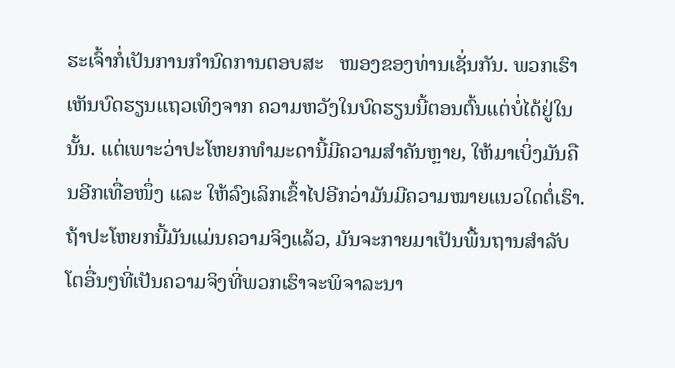ຮະເຈົ້າກໍ່ເປັນການກຳນົດການຕອບສະ   ໜອງຂອງທ່ານເຊັ່ນກັນ. ພວກເຮົາເຫັນບົດຮຽນແຖວເທິງຈາກ ຄວາມຫວັງໃນບົດຮຽນນີ້ຕອນຕົ້ນແຕ່ບໍ່ໄດ້ຢູ່ໃນນັ້ນ. ແຕ່ເພາະວ່າປະໂຫຍກທຳມະດານີ້ມີຄວາມສຳຄັນຫຼາຍ, ໃຫ້ມາເບິ່ງມັນຄືນອີກເທື່ອໜຶ່ງ ແລະ ໃຫ້ລົງເລິກເຂົ້າໄປອີກວ່າມັນມີຄວາມໝາຍແນວໃດຕໍ່ເຮົາ. ຖ້າປະໂຫຍກນີ້ມັນແມ່ນຄວາມຈິງແລ້ວ, ມັນຈະກາຍມາເປັນພື້ນຖານສຳລັບໂຕອື່ນໆທີ່ເປັນຄວາມຈິງທີ່ພວກເຮົາຈະພິຈາລະນາ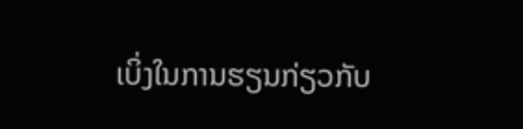ເບິ່ງໃນການຮຽນກ່ຽວກັບ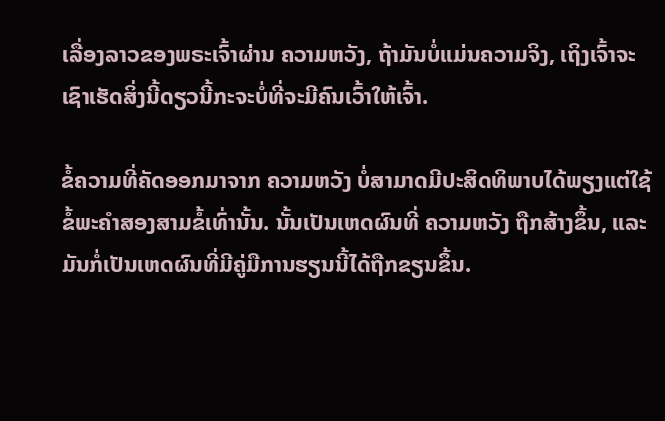ເລື່ອງລາວຂອງພຣະເຈົ້າຜ່ານ ຄວາມຫວັງ, ຖ້າມັນບໍ່ແມ່ນຄວາມຈິງ, ເຖິງເຈົ້າຈະເຊົາເຮັດສິ່ງນີ້ດຽວນີ້ກະຈະບໍ່ທີ່ຈະມີຄົນເວົ້າໃຫ້ເຈົ້າ.

ຂໍ້ຄວາມທີ່ຄັດອອກມາຈາກ ຄວາມຫວັງ ບໍ່ສາມາດມີປະສິດທິພາບໄດ້ພຽງແຕ່ໃຊ້ຂໍ້ພະຄຳສອງສາມຂໍ້ເທົ່ານັ້ນ. ນັ້ນເປັນເຫດຜົນທີ່ ຄວາມຫວັງ ຖືກສ້າງຂຶ້ນ, ແລະ ມັນກໍ່ເປັນເຫດຜົນທີ່ມີຄູ່ມືການຮຽນນີ້ໄດ້ຖືກຂຽນຂຶ້ນ.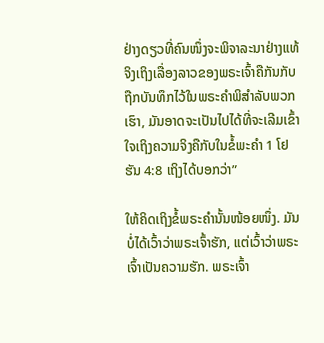ຢ່າງດຽວທີ່ຄົນໜຶ່ງຈະພິຈາລະນາຢ່າງແທ້ຈິງເຖິງເລື່ອງລາວຂອງພຣະເຈົ້າຄືກັນກັບຖືກບັນທຶກໄວ້ໃນພຣະຄຳພິສຳລັບພວກເຮົາ, ມັນອາດຈະເປັນໄປໄດ້ທີ່ຈະເລີມເຂົ້າໃຈເຖິງຄວາມຈິງຄືກັບໃນຂໍ້ພະຄຳ 1 ໂຢຮັນ 4:8 ເຖິງໄດ້ບອກວ່າ”

ໃຫ້ຄິດເຖິງຂໍ້ພຣະຄຳນັ້ນໜ້ອຍໜຶ່ງ. ມັນບໍ່ໄດ້ເວົ້າວ່າພຣະເຈົ້າຮັກ, ແຕ່ເວົ້າວ່າພຣະເຈົ້າເປັນຄວາມຮັກ. ພຣະເຈົ້າ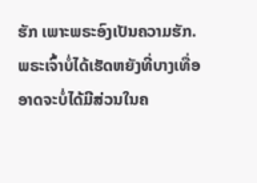ຮັກ ເພາະພຣະອົງເປັນຄວາມຮັກ. ພຣະເຈົ້າບໍ່ໄດ້ເຮັດຫຍັງທີ່ບາງເທື່ອອາດຈະບໍ່ໄດ້ມີສ່ວນໃນຄ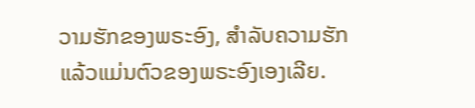ວາມຮັກຂອງພຣະອົງ, ສຳລັບຄວາມຮັກແລ້ວແມ່ນຕົວຂອງພຣະອົງເອງເລີຍ.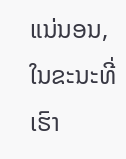ແນ່ນອນ, ໃນຂະນະທີ່ເຮົາ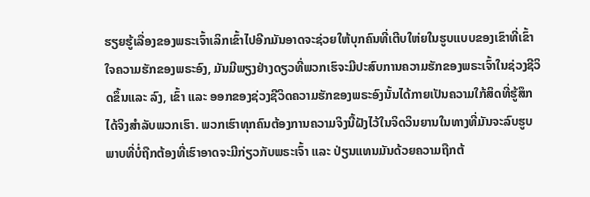ຮຽຍຮູ້ເລື່ອງຂອງພຣະເຈົ້າເລິກເຂົ້າໄປອີກມັນອາດຈະຊ່ວຍໃຫ້ບຸກຄົນທີ່ເຕີບໃຫ່ຍໃນຮູບແບບຂອງເຂົາທີ່ເຂົ້າໃຈຄວາມຮັກຂອງພຣະອົງ, ມັນມີພຽງຢ່າງດຽວທີ່ພວກເຮົຈະມີປະສົບການຄວາມຮັກຂອງພຣະເຈົ້າໃນຊ່ວງຊີວິດຂຶ້ນແລະ ລົງ, ເຂົ້າ ແລະ ອອກຂອງຊ່ວງຊີວິດຄວາມຮັກຂອງພຣະອົງນັ້ນໄດ້ກາຍເປັນຄວາມໃກ້ສິດທີ່ຮູ້ສຶກໄດ້ຈິງສຳລັບພວກເຮົາ. ພວກເຮົາທຸກຄົນຕ້ອງການຄວາມຈິງນີ້ຝັງໄວ້ໃນຈິດວິນຍານໃນທາງທີ່ມັນຈະລົບຮູບພາບທີ່ບໍ່ຖືກຕ້ອງທີ່ເຮົາອາດຈະມີກ່ຽວກັບພຣະເຈົ້າ ແລະ ປ່ຽນແທນມັນດ້ວຍຄວາມຖືກຕ້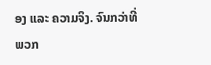ອງ ແລະ ຄວາມຈິງ. ຈົນກວ່າທີ່ພວກ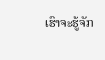ເຮົາຈະຮູ້ຈັກ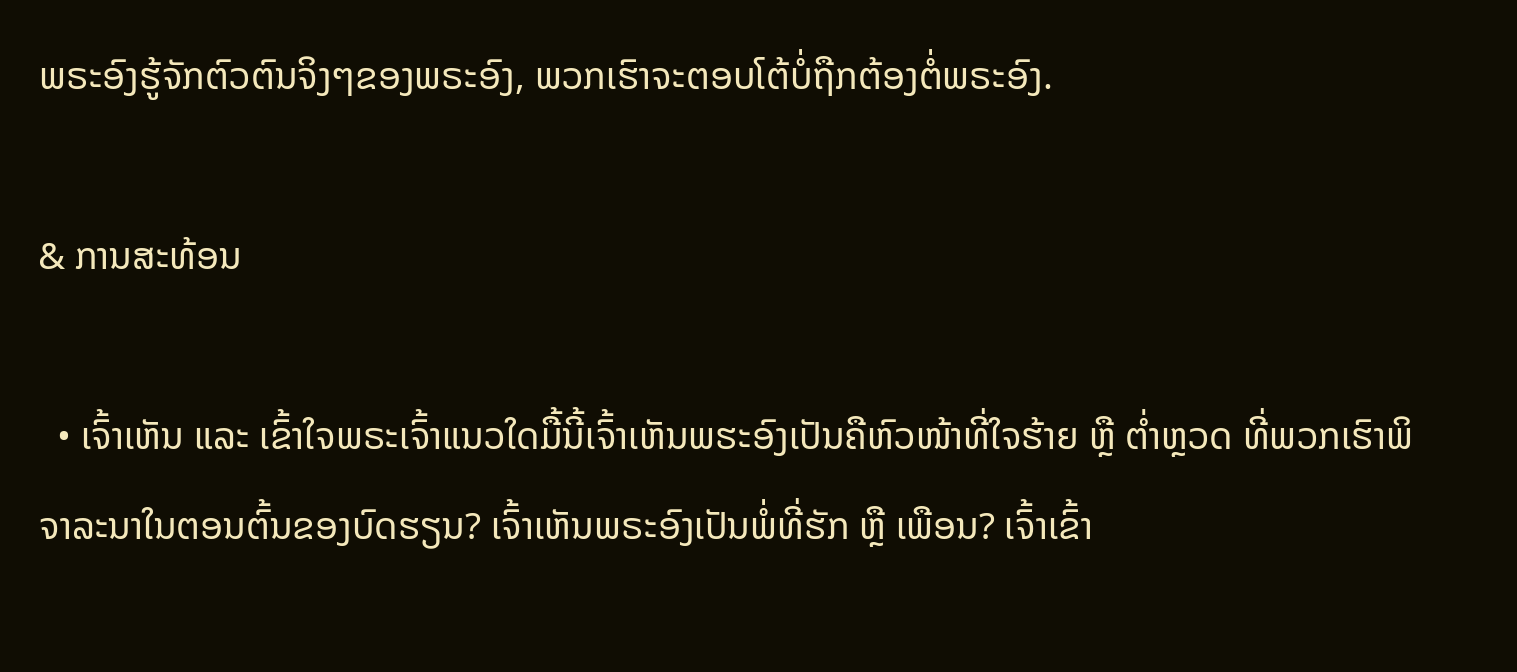ພຣະອົງຮູ້ຈັກຕົວຕົນຈິງໆຂອງພຣະອົງ, ພວກເຮົາຈະຕອບໂຕ້ບໍ່ຖືກຕ້ອງຕໍ່ພຣະອົງ.

& ການສະທ້ອນ

  • ເຈົ້າເຫັນ ແລະ ເຂົ້າໃຈພຣະເຈົ້າແນວໃດມື້ນີ້ເຈົ້າເຫັນພຮະອົງເປັນຄືຫົວໜ້າທີ່ໃຈຮ້າຍ ຫຼື ຕ່ຳຫຼວດ ທີ່ພວກເຮົາພິຈາລະນາໃນຕອນຕົ້ນຂອງບົດຮຽນ? ເຈົ້າເຫັນພຣະອົງເປັນພໍ່ທີ່ຮັກ ຫຼື ເພືອນ? ເຈົ້າເຂົ້າ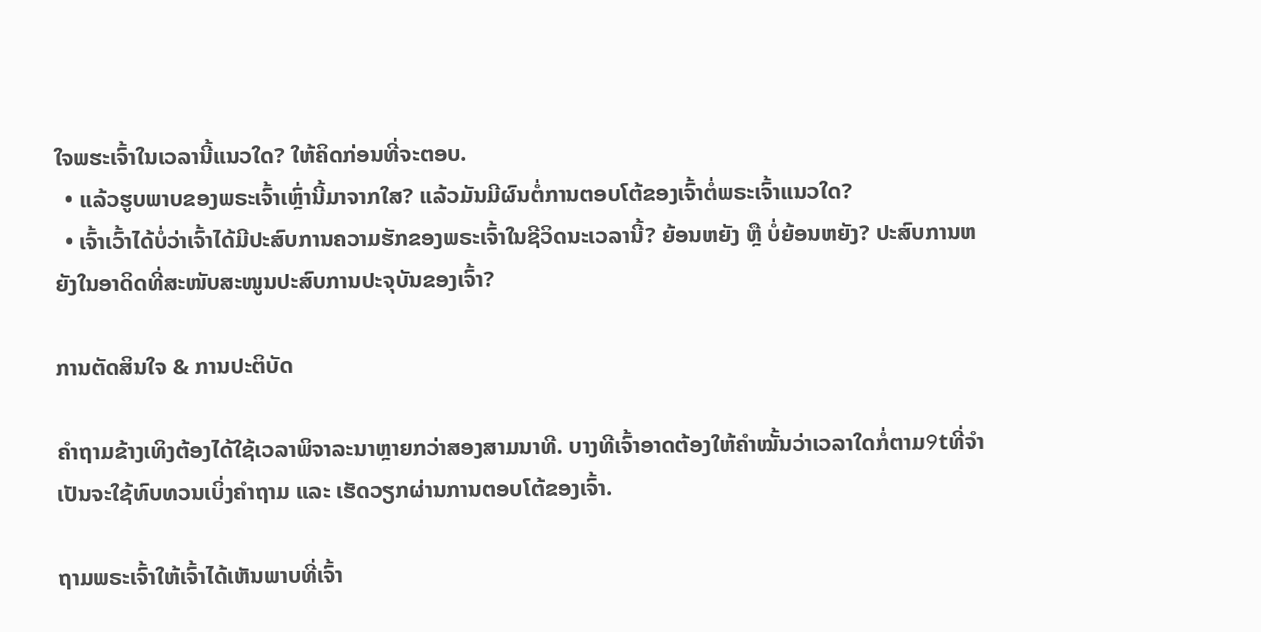ໃຈພຮະເຈົ້າໃນເວລານີ້ແນວໃດ? ໃຫ້ຄິດກ່ອນທີ່ຈະຕອບ.
  • ແລ້ວຮູບພາບຂອງພຣະເຈົ້າເຫຼົ່ານີ້ມາຈາກໃສ? ແລ້ວມັນມີຜົນຕໍ່ການຕອບໂຕ້ຂອງເຈົ້າຕໍ່ພຣະເຈົ້າແນວໃດ?
  • ເຈົ້າເວົ້າໄດ້ບໍ່ວ່າເຈົ້າໄດ້ມີປະສົບການຄວາມຮັກຂອງພຣະເຈົ້າໃນຊີວິດນະເວລານີ້? ຍ້ອນຫຍັງ ຫຼື ບໍ່ຍ້ອນຫຍັງ? ປະສົບການຫຍັງໃນອາດິດທີ່ສະໜັບສະໜູນປະສົບການປະຈຸບັນຂອງເຈົ້າ?

ການຕັດສິນໃຈ & ການປະຕິບັດ

ຄຳຖາມຂ້າງເທິງຕ້ອງໄດ້ໃຊ້ເວລາພິຈາລະນາຫຼາຍກວ່າສອງສາມນາທີ. ບາງທີເຈົ້າອາດຕ້ອງໃຫ້ຄຳໝັ້ນວ່າເວລາໃດກໍ່ຕາມ9tທີ່ຈຳເປັນຈະໃຊ້ທົບທວນເບິ່ງຄຳຖາມ ແລະ ເຮັດວຽກຜ່ານການຕອບໂຕ້ຂອງເຈົ້າ.

ຖາມພຣະເຈົ້າໃຫ້ເຈົ້າໄດ້ເຫັນພາບທີ່ເຈົ້າ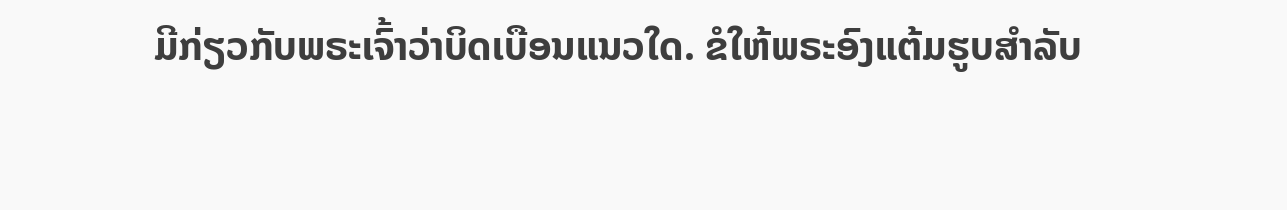ມີກ່ຽວກັບພຣະເຈົ້າວ່າບິດເບືອນແນວໃດ. ຂໍໃຫ້ພຣະອົງແຕ້ມຮູບສຳລັບ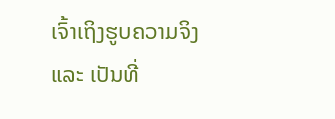ເຈົ້າເຖິງຮູບຄວາມຈິງ ແລະ ເປັນທີ່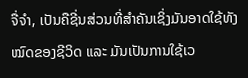ຈື່ຈຳ, ເປັນຄືຊີ່ນສ່ວນທີ່ສຳຄັນເຊິ່ງມັນອາດໃຊ້ທັງໝົດຂອງຊີວິດ ແລະ ມັນເປັນການໃຊ້ເວ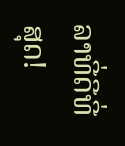ລາທີ່ດີທີ່ສຸດ!